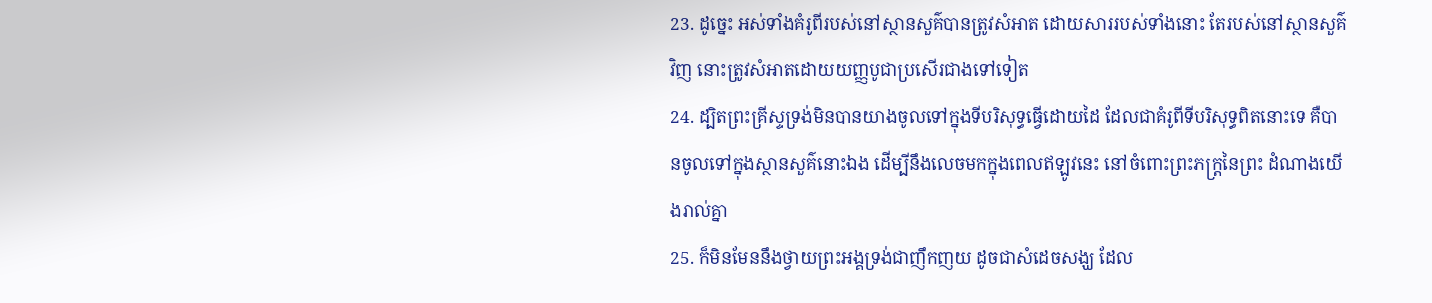23. ដូច្នេះ អស់ទាំងគំរូពីរបស់នៅស្ថានសួគ៌បានត្រូវសំអាត ដោយសាររបស់ទាំងនោះ តែរបស់នៅស្ថានសួគ៌វិញ នោះត្រូវសំអាតដោយយញ្ញបូជាប្រសើរជាងទៅទៀត
24. ដ្បិតព្រះគ្រីស្ទទ្រង់មិនបានយាងចូលទៅក្នុងទីបរិសុទ្ធធ្វើដោយដៃ ដែលជាគំរូពីទីបរិសុទ្ធពិតនោះទេ គឺបានចូលទៅក្នុងស្ថានសួគ៌នោះឯង ដើម្បីនឹងលេចមកក្នុងពេលឥឡូវនេះ នៅចំពោះព្រះភក្ត្រនៃព្រះ ដំណាងយើងរាល់គ្នា
25. ក៏មិនមែននឹងថ្វាយព្រះអង្គទ្រង់ជាញឹកញយ ដូចជាសំដេចសង្ឃ ដែល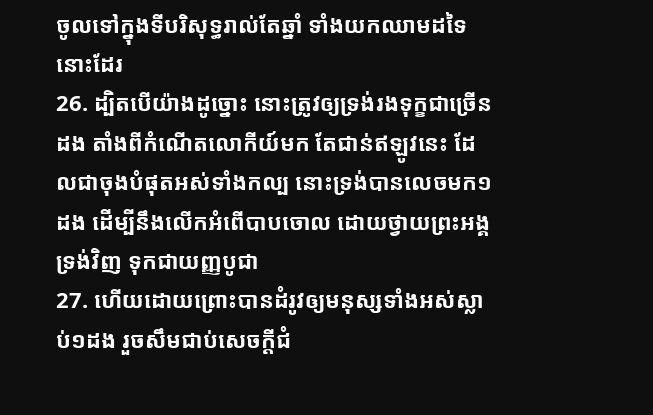ចូលទៅក្នុងទីបរិសុទ្ធរាល់តែឆ្នាំ ទាំងយកឈាមដទៃនោះដែរ
26. ដ្បិតបើយ៉ាងដូច្នោះ នោះត្រូវឲ្យទ្រង់រងទុក្ខជាច្រើនដង តាំងពីកំណើតលោកីយ៍មក តែជាន់ឥឡូវនេះ ដែលជាចុងបំផុតអស់ទាំងកល្ប នោះទ្រង់បានលេចមក១ដង ដើម្បីនឹងលើកអំពើបាបចោល ដោយថ្វាយព្រះអង្គទ្រង់វិញ ទុកជាយញ្ញបូជា
27. ហើយដោយព្រោះបានដំរូវឲ្យមនុស្សទាំងអស់ស្លាប់១ដង រួចសឹមជាប់សេចក្ដីជំ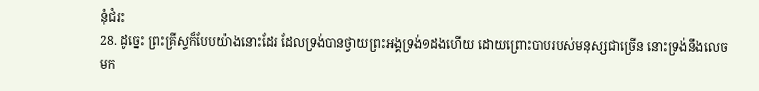នុំជំរះ
28. ដូច្នេះ ព្រះគ្រីស្ទក៏បែបយ៉ាងនោះដែរ ដែលទ្រង់បានថ្វាយព្រះអង្គទ្រង់១ដងហើយ ដោយព្រោះបាបរបស់មនុស្សជាច្រើន នោះទ្រង់នឹងលេចមក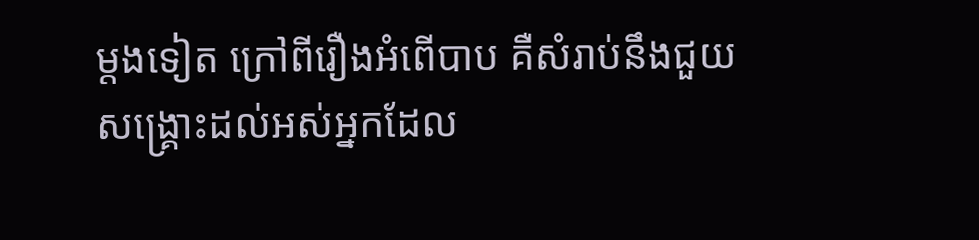ម្តងទៀត ក្រៅពីរឿងអំពើបាប គឺសំរាប់នឹងជួយសង្គ្រោះដល់អស់អ្នកដែល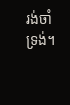រង់ចាំទ្រង់។